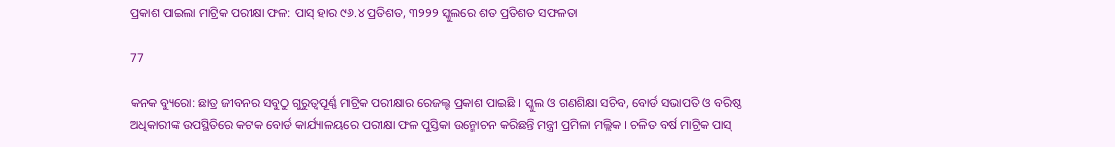ପ୍ରକାଶ ପାଇଲା ମାଟ୍ରିକ ପରୀକ୍ଷା ଫଳ: ପାସ୍ ହାର ୯୬.୪ ପ୍ରତିଶତ, ୩୨୨୨ ସ୍କୁଲରେ ଶତ ପ୍ରତିଶତ ସଫଳତା

77

କନକ ବ୍ୟୁରୋ: ଛାତ୍ର ଜୀବନର ସବୁଠୁ ଗୁରୁତ୍ୱପୂର୍ଣ୍ଣ ମାଟ୍ରିକ ପରୀକ୍ଷାର ରେଜଲ୍ଟ ପ୍ରକାଶ ପାଇଛି । ସ୍କୁଲ ଓ ଗଣଶିକ୍ଷା ସଚିବ, ବୋର୍ଡ ସଭାପତି ଓ ବରିଷ୍ଠ ଅଧିକାରୀଙ୍କ ଉପସ୍ଥିତିରେ କଟକ ବୋର୍ଡ କାର୍ଯ୍ୟାଳୟରେ ପରୀକ୍ଷା ଫଳ ପୁସ୍ତିକା ଉନ୍ମୋଚନ କରିଛନ୍ତି ମନ୍ତ୍ରୀ ପ୍ରମିଳା ମଲ୍ଲିକ । ଚଳିତ ବର୍ଷ ମାଟ୍ରିକ ପାସ୍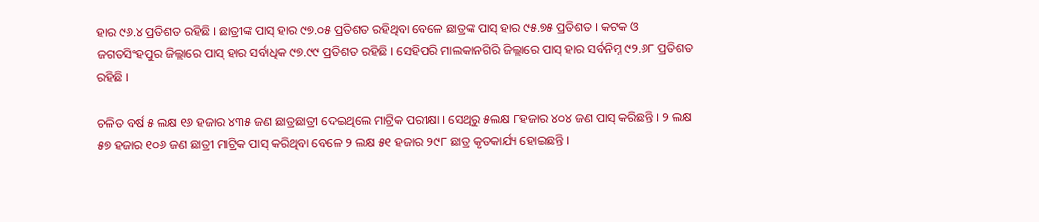ହାର ୯୬.୪ ପ୍ରତିଶତ ରହିଛି । ଛାତ୍ରୀଙ୍କ ପାସ୍ ହାର ୯୭.୦୫ ପ୍ରତିଶତ ରହିଥିବା ବେଳେ ଛାତ୍ରଙ୍କ ପାସ୍ ହାର ୯୫.୭୫ ପ୍ରତିଶତ । କଟକ ଓ ଜଗତସିଂହପୁର ଜିଲ୍ଲାରେ ପାସ୍ ହାର ସର୍ବାଧିକ ୯୭.୯୯ ପ୍ରତିଶତ ରହିଛି । ସେହିପରି ମାଲକାନଗିରି ଜିଲ୍ଲାରେ ପାସ୍ ହାର ସର୍ବନିମ୍ନ ୯୨.୬୮ ପ୍ରତିଶତ ରହିଛି ।

ଚଳିତ ବର୍ଷ ୫ ଲକ୍ଷ ୧୬ ହଜାର ୪୩୫ ଜଣ ଛାତ୍ରଛାତ୍ରୀ ଦେଇଥିଲେ ମାଟ୍ରିକ ପରୀକ୍ଷା । ସେଥିରୁ ୫ଲକ୍ଷ ୮ହଜାର ୪୦୪ ଜଣ ପାସ୍ କରିଛନ୍ତି । ୨ ଲକ୍ଷ ୫୭ ହଜାର ୧୦୬ ଜଣ ଛାତ୍ରୀ ମାଟ୍ରିକ ପାସ୍ କରିଥିବା ବେଳେ ୨ ଲକ୍ଷ ୫୧ ହଜାର ୨୯୮ ଛାତ୍ର କୃତକାର୍ଯ୍ୟ ହୋଇଛନ୍ତି ।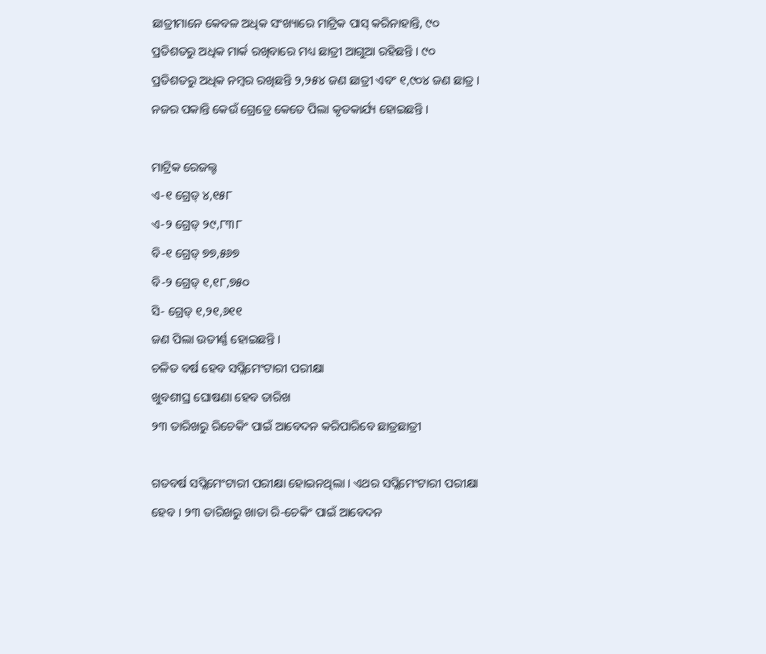ଛାତ୍ରୀମାନେ କେବଳ ଅଧିକ ସଂଖ୍ୟାରେ ମାଟ୍ରିକ ପାସ୍ କରିନାହାନ୍ତି, ୯୦ ପ୍ରତିଶତରୁ ଅଧିକ ମାର୍କ ରଖିବାରେ ମଧ୍ୟ ଛାତ୍ରୀ ଆଗୁଆ ରହିଛନ୍ତି । ୯୦ ପ୍ରତିଶତରୁ ଅଧିକ ନମ୍ବର ରଖିଛନ୍ତି ୨,୨୫୪ ଜଣ ଛାତ୍ରୀ ଏବଂ ୧,୯୦୪ ଜଣ ଛାତ୍ର । ନଜର ପକାନ୍ତି କେଉଁ ଗ୍ରେଡ୍ରେ କେତେ ପିଲା କୃତକାର୍ଯ୍ୟ ହୋଇଛନ୍ତି ।

ମାଟ୍ରିକ ରେଜଲ୍ଟ
ଏ-୧ ଗ୍ରେଡ୍ ୪,୧୫୮
ଏ-୨ ଗ୍ରେଡ୍ ୨୯,୮୩୮
ବି-୧ ଗ୍ରେଡ୍ ୭୭,୫୬୭
ବି-୨ ଗ୍ରେଡ୍ ୧,୧୮,୭୫୦
ସି- ଗ୍ରେଡ୍ ୧,୨୧,୬୧୧
ଜଣ ପିଲା ଉତୀର୍ଣ୍ଣ ହୋଇଛନ୍ତି ।
ଚଳିତ ବର୍ଷ ହେବ ସପ୍ଲିମେଂଟାରୀ ପରୀକ୍ଷା
ଖୁବଶୀଘ୍ର ଘୋଷଣା ହେବ ତାରିଖ
୨୩ ତାରିଖରୁ ରିଚେକିଂ ପାଇଁ ଆବେଦନ କରିପାରିବେ ଛାତ୍ରଛାତ୍ରୀ

ଗତବର୍ଷ ସପ୍ଲିମେଂଟାରୀ ପରୀକ୍ଷା ହୋଇନଥିଲା । ଏଥର ସପ୍ଲିମେଂଟାରୀ ପରୀକ୍ଷା ହେବ । ୨୩ ତାରିଖରୁ ଖାତା ରି-ଚେକିଂ ପାଇଁ ଆବେଦନ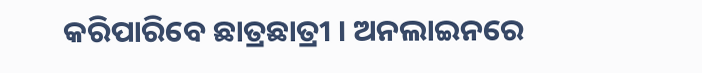କରିପାରିବେ ଛାତ୍ରଛାତ୍ରୀ । ଅନଲାଇନରେ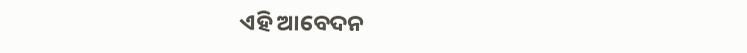ଏହି ଆବେଦନ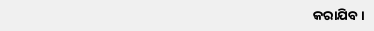କରାଯିବ ।